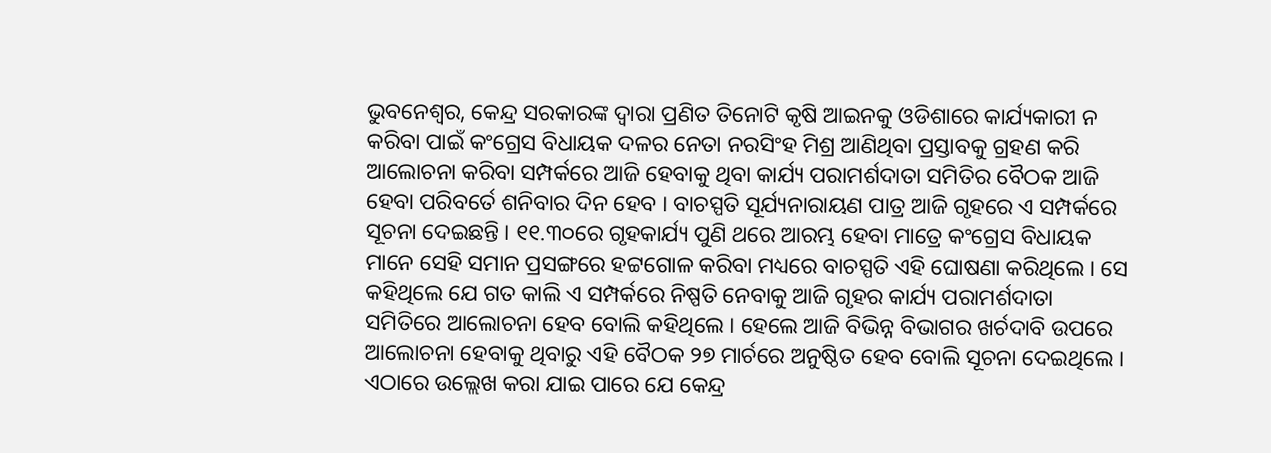ଭୁବନେଶ୍ୱର, କେନ୍ଦ୍ର ସରକାରଙ୍କ ଦ୍ୱାରା ପ୍ରଣିତ ତିନୋଟି କୃଷି ଆଇନକୁ ଓଡିଶାରେ କାର୍ଯ୍ୟକାରୀ ନ କରିବା ପାଇଁ କଂଗ୍ରେସ ବିଧାୟକ ଦଳର ନେତା ନରସିଂହ ମିଶ୍ର ଆଣିଥିବା ପ୍ରସ୍ତାବକୁ ଗ୍ରହଣ କରି ଆଲୋଚନା କରିବା ସମ୍ପର୍କରେ ଆଜି ହେବାକୁ ଥିବା କାର୍ଯ୍ୟ ପରାମର୍ଶଦାତା ସମିତିର ବୈଠକ ଆଜି ହେବା ପରିବର୍ତେ ଶନିବାର ଦିନ ହେବ । ବାଚସ୍ପତି ସୂର୍ଯ୍ୟନାରାୟଣ ପାତ୍ର ଆଜି ଗୃହରେ ଏ ସମ୍ପର୍କରେ ସୂଚନା ଦେଇଛନ୍ତି । ୧୧.୩୦ରେ ଗୃହକାର୍ଯ୍ୟ ପୁଣି ଥରେ ଆରମ୍ଭ ହେବା ମାତ୍ରେ କଂଗ୍ରେସ ବିଧାୟକ ମାନେ ସେହି ସମାନ ପ୍ରସଙ୍ଗରେ ହଟ୍ଟଗୋଳ କରିବା ମଧ୍ୟରେ ବାଚସ୍ପତି ଏହି ଘୋଷଣା କରିଥିଲେ । ସେ କହିଥିଲେ ଯେ ଗତ କାଲି ଏ ସମ୍ପର୍କରେ ନିଷ୍ପତି ନେବାକୁ ଆଜି ଗୃହର କାର୍ଯ୍ୟ ପରାମର୍ଶଦାତା ସମିତିରେ ଆଲୋଚନା ହେବ ବୋଲି କହିଥିଲେ । ହେଲେ ଆଜି ବିଭିନ୍ନ ବିଭାଗର ଖର୍ଚଦାବି ଉପରେ ଆଲୋଚନା ହେବାକୁ ଥିବାରୁ ଏହି ବୈଠକ ୨୭ ମାର୍ଚରେ ଅନୁଷ୍ଠିତ ହେବ ବୋଲି ସୂଚନା ଦେଇଥିଲେ । ଏଠାରେ ଉଲ୍ଲେଖ କରା ଯାଇ ପାରେ ଯେ କେନ୍ଦ୍ର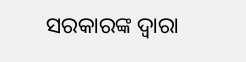ସରକାରଙ୍କ ଦ୍ୱାରା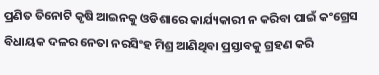ପ୍ରଣିତ ତିନୋଟି କୃଷି ଆଇନକୁ ଓଡିଶାରେ କାର୍ଯ୍ୟକାରୀ ନ କରିବା ପାଇଁ କଂଗ୍ରେସ ବିଧାୟକ ଦଳର ନେତା ନରସିଂହ ମିଶ୍ର ଆଣିଥିବା ପ୍ରସ୍ତାବକୁ ଗ୍ରହଣ କରି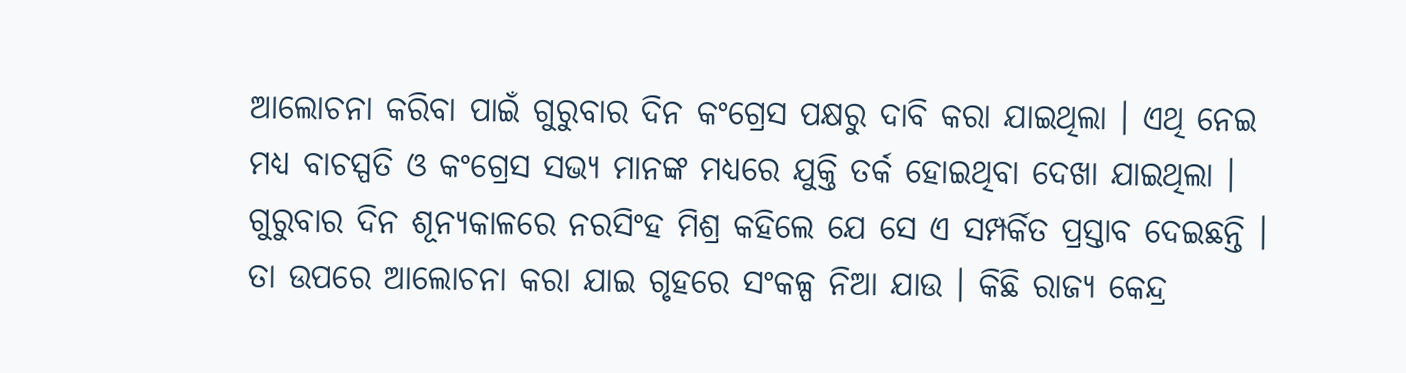ଆଲୋଚନା କରିବା ପାଇଁ ଗୁରୁବାର ଦିନ କଂଗ୍ରେସ ପକ୍ଷରୁ ଦାବି କରା ଯାଇଥିଲା । ଏଥି ନେଇ ମଧ୍ୟ ବାଚସ୍ପତି ଓ କଂଗ୍ରେସ ସଭ୍ୟ ମାନଙ୍କ ମଧ୍ୟରେ ଯୁକ୍ତି ତର୍କ ହୋଇଥିବା ଦେଖା ଯାଇଥିଲା ।
ଗୁରୁବାର ଦିନ ଶୂନ୍ୟକାଳରେ ନରସିଂହ ମିଶ୍ର କହିଲେ ଯେ ସେ ଏ ସମ୍ପର୍କିତ ପ୍ରସ୍ତାବ ଦେଇଛନ୍ତି । ତା ଉପରେ ଆଲୋଚନା କରା ଯାଇ ଗୃହରେ ସଂକଳ୍ପ ନିଆ ଯାଉ । କିଛି ରାଜ୍ୟ କେନ୍ଦ୍ର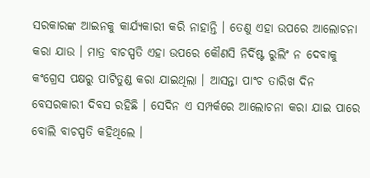ସରକାରଙ୍କ ଆଇନକୁ କାର୍ଯ୍ୟକାରୀ କରି ନାହାନ୍ତି । ତେଣୁ ଏହା ଉପରେ ଆଲୋଚନା କରା ଯାଉ । ମାତ୍ର ବାଚସ୍ପତି ଏହା ଉପରେ କୌଣସି ନିର୍ଦିଷ୍ଟ ରୁଲିଂ ନ ଦେବାକୁ କଂଗ୍ରେସ ପକ୍ଷରୁ ପାଟିତୁଣ୍ଡ କରା ଯାଇଥିଲା । ଆସନ୍ତା ପାଂଚ ତାରିଖ ଦିନ ବେସରକାରୀ ଦିବସ ରହିଛି । ସେଦିନ ଏ ସମ୍ପର୍କରେ ଆଲୋଚନା କରା ଯାଇ ପାରେ ବୋଲି ବାଚସ୍ପତି କହିଥିଲେ ।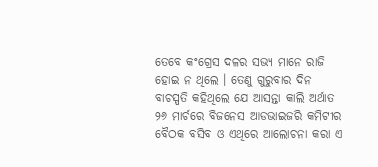ତେବେ କଂଗ୍ରେସ ଦଳର ସଭ୍ୟ ମାନେ ରାଜି ହୋଇ ନ ଥିଲେ । ତେଣୁ ଗୁରୁବାର ଦିନ ବାଚସ୍ପତି କହିଥିଲେ ଯେ ଆସନ୍ତା କାଲି ଅର୍ଥାତ ୨୬ ମାର୍ଚରେ ବିଜନେସ ଆଡଭାଇଜରି କମିଟୀର ବୈଠକ ବସିବ ଓ ଏଥିରେ ଆଲୋଚନା କରା ଏ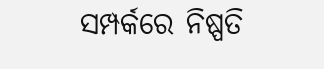ସମ୍ପର୍କରେ ନିଷ୍ପତି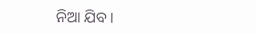ନିଆ ଯିବ ।